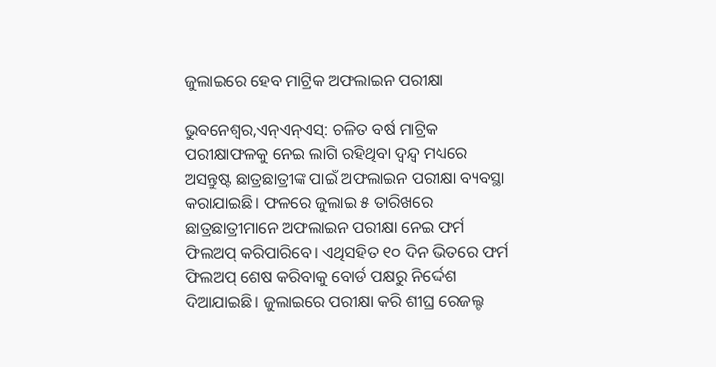ଜୁଲାଇରେ ହେବ ମାଟ୍ରିକ ଅଫଲାଇନ ପରୀକ୍ଷା

ଭୁବନେଶ୍ୱର,ଏନ୍ଏନ୍ଏସ୍: ଚଳିତ ବର୍ଷ ମାଟ୍ରିକ ପରୀକ୍ଷାଫଳକୁ ନେଇ ଲାଗି ରହିଥିବା ଦ୍ୱନ୍ଦ୍ୱ ମଧ୍ୟରେ ଅସନ୍ତୁଷ୍ଟ ଛାତ୍ରଛାତ୍ରୀଙ୍କ ପାଇଁ ଅଫଲାଇନ ପରୀକ୍ଷା ବ୍ୟବସ୍ଥା କରାଯାଇଛି। ଫଳରେ ଜୁଲାଇ ୫ ତାରିଖରେ ଛାତ୍ରଛାତ୍ରୀମାନେ ଅଫଲାଇନ ପରୀକ୍ଷା ନେଇ ଫର୍ମ ଫିଲଅପ୍ କରିପାରିବେ। ଏଥିସହିତ ୧୦ ଦିନ ଭିତରେ ଫର୍ମ ଫିଲଅପ୍ ଶେଷ କରିବାକୁ ବୋର୍ଡ ପକ୍ଷରୁ ନିର୍ଦ୍ଦେଶ ଦିଆଯାଇଛି। ଜୁଲାଇରେ ପରୀକ୍ଷା କରି ଶୀଘ୍ର ରେଜଲ୍ଟ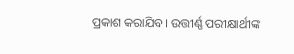ପ୍ରକାଶ କରାଯିବ। ଉତ୍ତୀର୍ଣ୍ଣ ପରୀକ୍ଷାର୍ଥୀଙ୍କ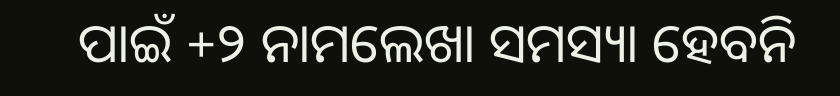ପାଇଁ +୨ ନାମଲେଖା ସମସ୍ୟା ହେବନି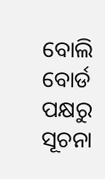ବୋଲି ବୋର୍ଡ ପକ୍ଷରୁ ସୂଚନା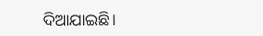ଦିଆଯାଇଛି।